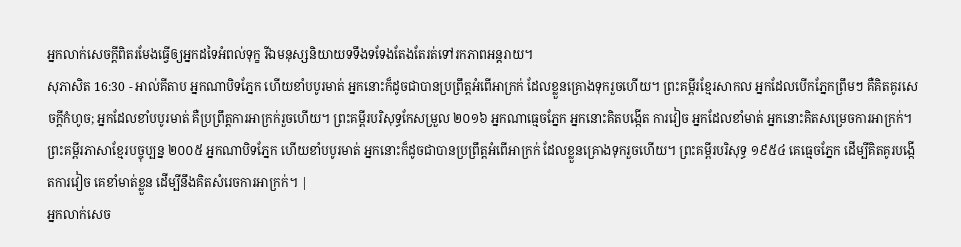អ្នកលាក់សេចក្ដីពិតរមែងធ្វើឲ្យអ្នកដទៃអំពល់ទុក្ខ រីឯមនុស្សនិយាយទទឹងទទែងតែងតែរត់ទៅរកភាពអន្តរាយ។
សុភាសិត 16:30 - អាល់គីតាប អ្នកណាបិទភ្នែក ហើយខាំបបូរមាត់ អ្នកនោះក៏ដូចជាបានប្រព្រឹត្តអំពើអាក្រក់ ដែលខ្លួនគ្រោងទុករួចហើយ។ ព្រះគម្ពីរខ្មែរសាកល អ្នកដែលបើកភ្នែកព្រឹមៗ គឺគិតគូរសេចក្ដីកំហូច; អ្នកដែលខាំបបូរមាត់ គឺប្រព្រឹត្តការអាក្រក់រួចហើយ។ ព្រះគម្ពីរបរិសុទ្ធកែសម្រួល ២០១៦ អ្នកណាធ្មេចភ្នែក អ្នកនោះគិតបង្កើត ការវៀច អ្នកដែលខាំមាត់ អ្នកនោះគិតសម្រេចការអាក្រក់។ ព្រះគម្ពីរភាសាខ្មែរបច្ចុប្បន្ន ២០០៥ អ្នកណាបិទភ្នែក ហើយខាំបបូរមាត់ អ្នកនោះក៏ដូចជាបានប្រព្រឹត្តអំពើអាក្រក់ ដែលខ្លួនគ្រោងទុករួចហើយ។ ព្រះគម្ពីរបរិសុទ្ធ ១៩៥៤ គេធ្មេចភ្នែក ដើម្បីគិតគូរបង្កើតការវៀច គេខាំមាត់ខ្លួន ដើម្បីនឹងគិតសំរេចការអាក្រក់។ |
អ្នកលាក់សេច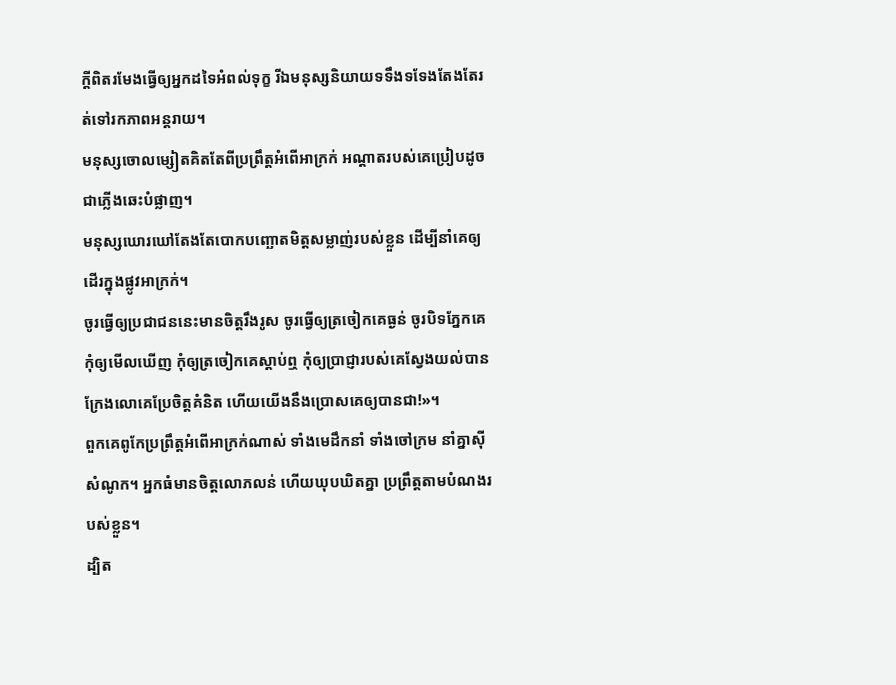ក្ដីពិតរមែងធ្វើឲ្យអ្នកដទៃអំពល់ទុក្ខ រីឯមនុស្សនិយាយទទឹងទទែងតែងតែរត់ទៅរកភាពអន្តរាយ។
មនុស្សចោលម្សៀតគិតតែពីប្រព្រឹត្តអំពើអាក្រក់ អណ្ដាតរបស់គេប្រៀបដូចជាភ្លើងឆេះបំផ្លាញ។
មនុស្សឃោរឃៅតែងតែបោកបញ្ឆោតមិត្តសម្លាញ់របស់ខ្លួន ដើម្បីនាំគេឲ្យដើរក្នុងផ្លូវអាក្រក់។
ចូរធ្វើឲ្យប្រជាជននេះមានចិត្តរឹងរូស ចូរធ្វើឲ្យត្រចៀកគេធ្ងន់ ចូរបិទភ្នែកគេ កុំឲ្យមើលឃើញ កុំឲ្យត្រចៀកគេស្ដាប់ឮ កុំឲ្យប្រាជ្ញារបស់គេស្វែងយល់បាន ក្រែងលោគេប្រែចិត្តគំនិត ហើយយើងនឹងប្រោសគេឲ្យបានជា!»។
ពួកគេពូកែប្រព្រឹត្តអំពើអាក្រក់ណាស់ ទាំងមេដឹកនាំ ទាំងចៅក្រម នាំគ្នាស៊ីសំណូក។ អ្នកធំមានចិត្តលោភលន់ ហើយឃុបឃិតគ្នា ប្រព្រឹត្តតាមបំណងរបស់ខ្លួន។
ដ្បិត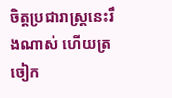ចិត្ដប្រជារាស្ដ្រនេះរឹងណាស់ ហើយត្រចៀក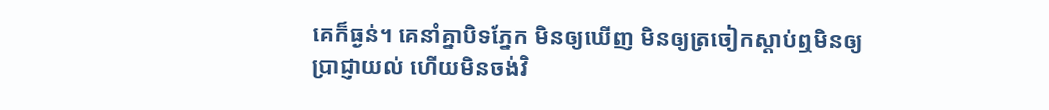គេក៏ធ្ងន់។ គេនាំគ្នាបិទភ្នែក មិនឲ្យឃើញ មិនឲ្យត្រចៀកស្ដាប់ឮមិនឲ្យប្រាជ្ញាយល់ ហើយមិនចង់វិ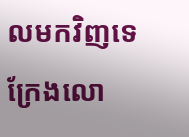លមកវិញទេ ក្រែងលោ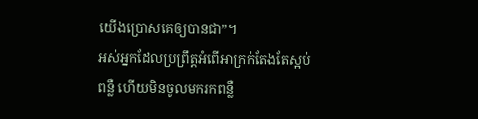យើងប្រោសគេឲ្យបានជា”។
អស់អ្នកដែលប្រព្រឹត្ដអំពើអាក្រក់តែងតែស្អប់ពន្លឺ ហើយមិនចូលមករកពន្លឺ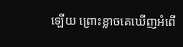ឡើយ ព្រោះខ្លាចគេឃើញអំពើ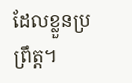ដែលខ្លួនប្រព្រឹត្ដ។